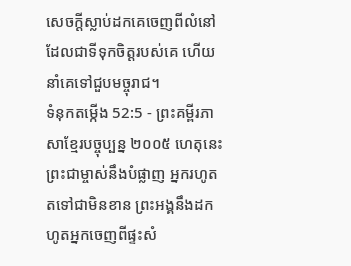សេចក្ដីស្លាប់ដកគេចេញពីលំនៅ ដែលជាទីទុកចិត្តរបស់គេ ហើយនាំគេទៅជួបមច្ចុរាជ។
ទំនុកតម្កើង 52:5 - ព្រះគម្ពីរភាសាខ្មែរបច្ចុប្បន្ន ២០០៥ ហេតុនេះ ព្រះជាម្ចាស់នឹងបំផ្លាញ អ្នករហូតតទៅជាមិនខាន ព្រះអង្គនឹងដកហូតអ្នកចេញពីផ្ទះសំ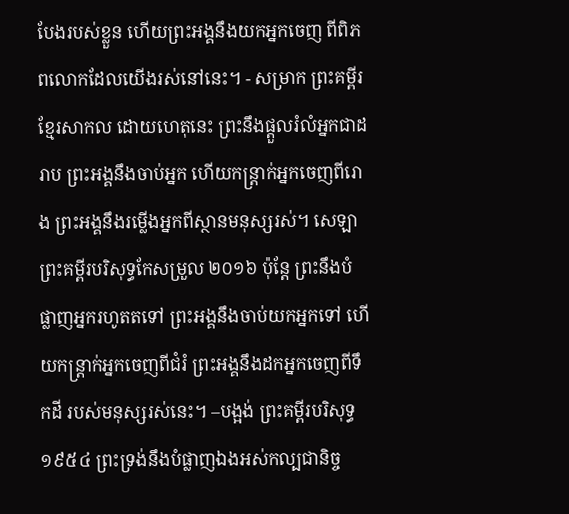បែងរបស់ខ្លួន ហើយព្រះអង្គនឹងយកអ្នកចេញ ពីពិភពលោកដែលយើងរស់នៅនេះ។ - សម្រាក ព្រះគម្ពីរខ្មែរសាកល ដោយហេតុនេះ ព្រះនឹងផ្ដួលរំលំអ្នកជាដរាប ព្រះអង្គនឹងចាប់អ្នក ហើយកន្ត្រាក់អ្នកចេញពីរោង ព្រះអង្គនឹងរម្លើងអ្នកពីស្ថានមនុស្សរស់។ សេឡា ព្រះគម្ពីរបរិសុទ្ធកែសម្រួល ២០១៦ ប៉ុន្តែ ព្រះនឹងបំផ្លាញអ្នករហូតតទៅ ព្រះអង្គនឹងចាប់យកអ្នកទៅ ហើយកន្ត្រាក់អ្នកចេញពីជំរំ ព្រះអង្គនឹងដកអ្នកចេញពីទឹកដី របស់មនុស្សរស់នេះ។ –បង្អង់ ព្រះគម្ពីរបរិសុទ្ធ ១៩៥៤ ព្រះទ្រង់នឹងបំផ្លាញឯងអស់កល្បជានិច្ច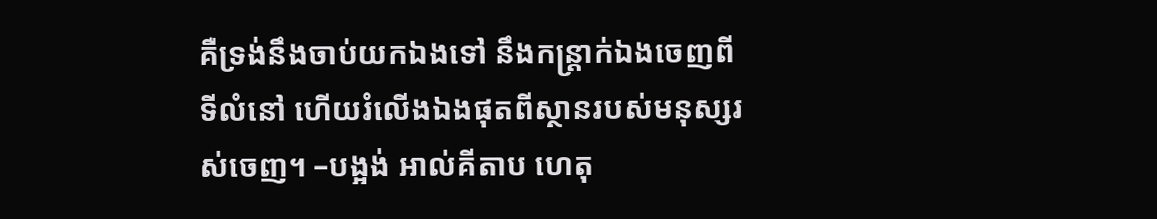គឺទ្រង់នឹងចាប់យកឯងទៅ នឹងកន្ត្រាក់ឯងចេញពីទីលំនៅ ហើយរំលើងឯងផុតពីស្ថានរបស់មនុស្សរស់ចេញ។ –បង្អង់ អាល់គីតាប ហេតុ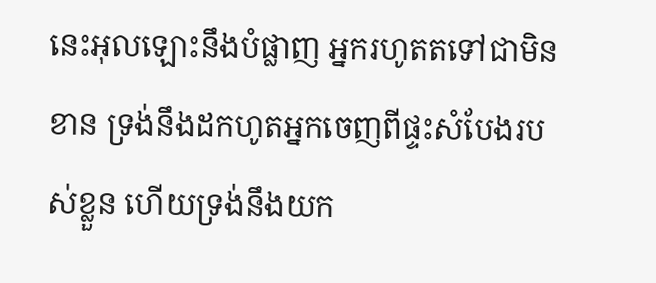នេះអុលឡោះនឹងបំផ្លាញ អ្នករហូតតទៅជាមិនខាន ទ្រង់នឹងដកហូតអ្នកចេញពីផ្ទះសំបែងរបស់ខ្លួន ហើយទ្រង់នឹងយក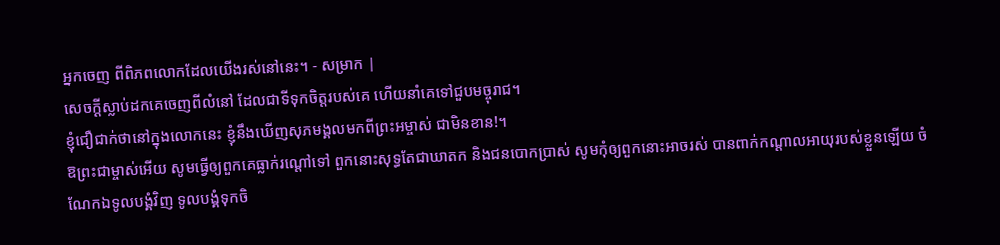អ្នកចេញ ពីពិភពលោកដែលយើងរស់នៅនេះ។ - សម្រាក |
សេចក្ដីស្លាប់ដកគេចេញពីលំនៅ ដែលជាទីទុកចិត្តរបស់គេ ហើយនាំគេទៅជួបមច្ចុរាជ។
ខ្ញុំជឿជាក់ថានៅក្នុងលោកនេះ ខ្ញុំនឹងឃើញសុភមង្គលមកពីព្រះអម្ចាស់ ជាមិនខាន!។
ឱព្រះជាម្ចាស់អើយ សូមធ្វើឲ្យពួកគេធ្លាក់រណ្ដៅទៅ ពួកនោះសុទ្ធតែជាឃាតក និងជនបោកប្រាស់ សូមកុំឲ្យពួកនោះអាចរស់ បានពាក់កណ្ដាលអាយុរបស់ខ្លួនឡើយ ចំណែកឯទូលបង្គំវិញ ទូលបង្គំទុកចិ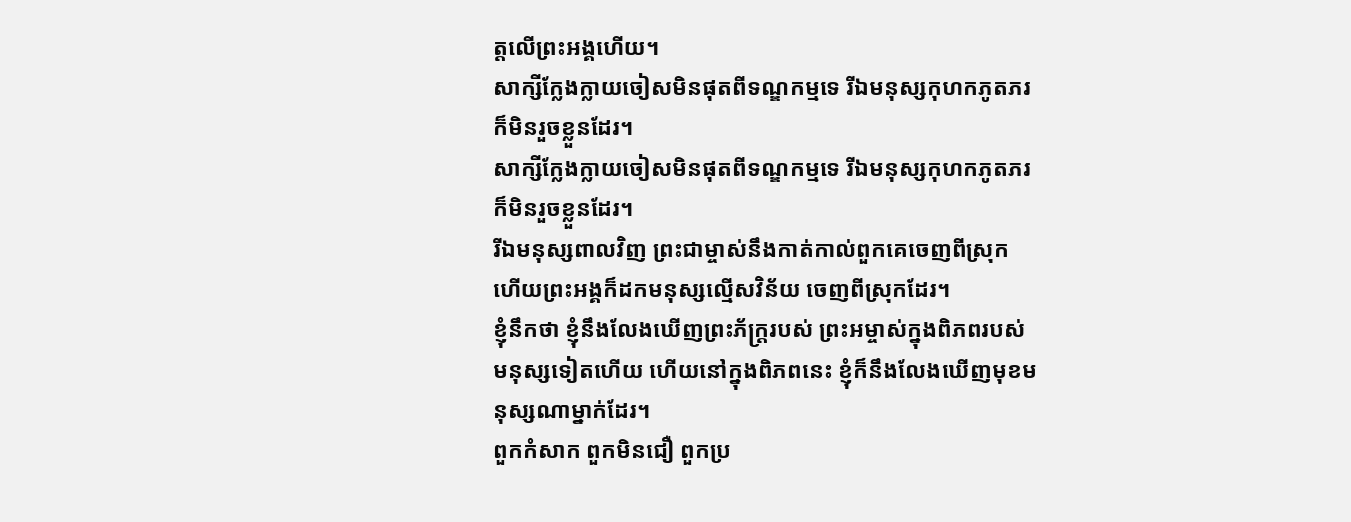ត្តលើព្រះអង្គហើយ។
សាក្សីក្លែងក្លាយចៀសមិនផុតពីទណ្ឌកម្មទេ រីឯមនុស្សកុហកភូតភរក៏មិនរួចខ្លួនដែរ។
សាក្សីក្លែងក្លាយចៀសមិនផុតពីទណ្ឌកម្មទេ រីឯមនុស្សកុហកភូតភរ ក៏មិនរួចខ្លួនដែរ។
រីឯមនុស្សពាលវិញ ព្រះជាម្ចាស់នឹងកាត់កាល់ពួកគេចេញពីស្រុក ហើយព្រះអង្គក៏ដកមនុស្សល្មើសវិន័យ ចេញពីស្រុកដែរ។
ខ្ញុំនឹកថា ខ្ញុំនឹងលែងឃើញព្រះភ័ក្ត្ររបស់ ព្រះអម្ចាស់ក្នុងពិភពរបស់មនុស្សទៀតហើយ ហើយនៅក្នុងពិភពនេះ ខ្ញុំក៏នឹងលែងឃើញមុខមនុស្សណាម្នាក់ដែរ។
ពួកកំសាក ពួកមិនជឿ ពួកប្រ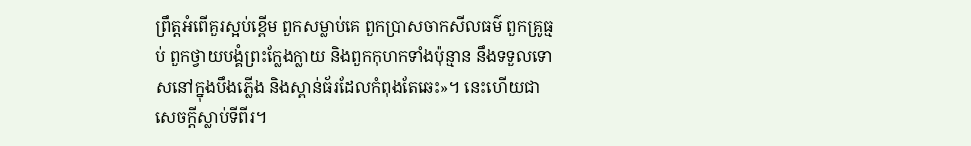ព្រឹត្តអំពើគួរស្អប់ខ្ពើម ពួកសម្លាប់គេ ពួកប្រាសចាកសីលធម៌ ពួកគ្រូធ្មប់ ពួកថ្វាយបង្គំព្រះក្លែងក្លាយ និងពួកកុហកទាំងប៉ុន្មាន នឹងទទួលទោសនៅក្នុងបឹងភ្លើង និងស្ពាន់ធ័រដែលកំពុងតែឆេះ»។ នេះហើយជាសេចក្ដីស្លាប់ទីពីរ។